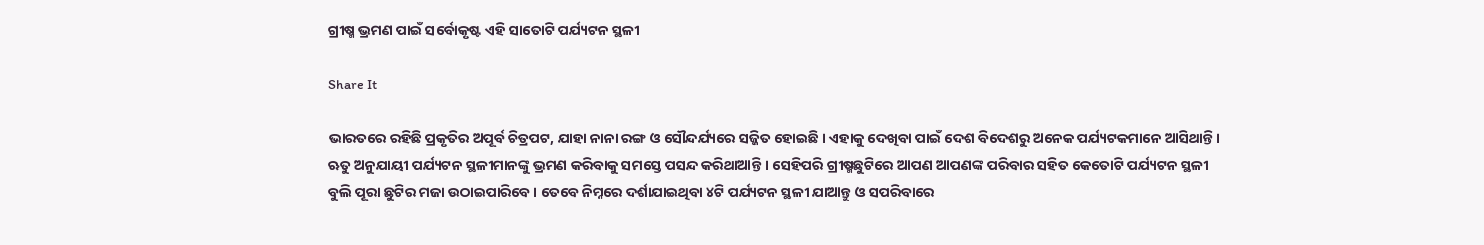ଗ୍ରୀଷ୍ମ ଭ୍ରମଣ ପାଇଁ ସର୍ବୋକୃଷ୍ଟ ଏହି ସାତୋଟି ପର୍ଯ୍ୟଟନ ସ୍ଥଳୀ

Share It

ଭାରତରେ ରହିଛି ପ୍ରକୃତିର ଅପୂର୍ବ ଚିତ୍ରପଟ, ଯାହା ନାନା ରଙ୍ଗ ଓ ସୌନ୍ଦର୍ଯ୍ୟରେ ସଜ୍ଜିତ ହୋଇଛି । ଏହାକୁ ଦେଖିବା ପାଇଁ ଦେଶ ବିଦେଶରୁ ଅନେକ ପର୍ଯ୍ୟଟକମାନେ ଆସିଥାନ୍ତି । ଋତୁ ଅନୁଯାୟୀ ପର୍ଯ୍ୟଟନ ସ୍ଥଳୀମାନଙ୍କୁ ଭ୍ରମଣ କରିବାକୁ ସମସ୍ତେ ପସନ୍ଦ କରିଥାଆନ୍ତି । ସେହିପରି ଗ୍ରୀଷ୍ମଛୁଟିରେ ଆପଣ ଆପଣଙ୍କ ପରିବାର ସହିତ କେତୋଟି ପର୍ଯ୍ୟଟନ ସ୍ଥଳୀ ବୁଲି ପୂରା ଛୁଟିର ମଜା ଉଠାଇପାରିବେ । ତେବେ ନିମ୍ନରେ ଦର୍ଶାଯାଇଥିବା ୪ଟି ପର୍ଯ୍ୟଟନ ସ୍ଥଳୀ ଯାଆନ୍ତୁ ଓ ସପରିବାରେ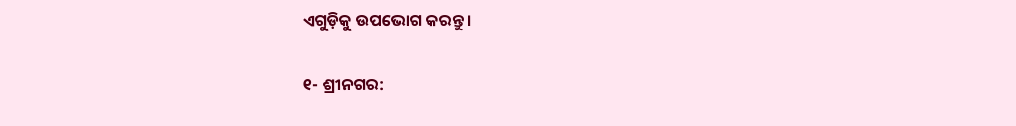ଏଗୁଡ଼ିକୁ ଉପଭୋଗ କରନ୍ତୁ ।

୧- ଶ୍ରୀନଗର: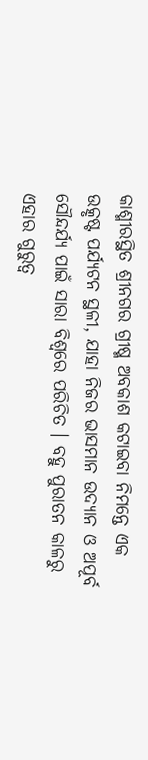କାଶ୍ମୀରସ୍ଥିତ ଶ୍ରୀନଗର ଗ୍ରୀଷ୍ମ ଅବକାଶ କଟାଇବା ନିମନ୍ତେ ଏକ ଉତ୍କୃଷ୍ଟ ପର୍ଯ୍ୟଟନ ସ୍ଥଳୀ, ଯାହା ନିଜର ଭାସମାନ ଉଦ୍ୟାନ ଓ ଅପୂର୍ବ ସୌନ୍ଦର୍ଯ୍ୟ ପାଇଁ ସାରା ବିଶ୍ୱରେ ପରିଚିତ । ବହୁ ପୁରାତନ କାଳରୁ ଏହାର ଗୁରୁତ୍ୱ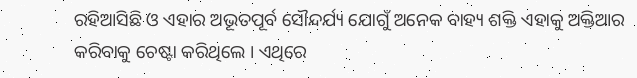ରହିଆସିଛି ଓ ଏହାର ଅଭୂତପୂର୍ବ ସୌନ୍ଦର୍ଯ୍ୟ ଯୋଗୁଁ ଅନେକ ବାହ୍ୟ ଶକ୍ତି ଏହାକୁ ଅକ୍ତିଆର କରିବାକୁ ଚେଷ୍ଟା କରିଥିଲେ । ଏଥିରେ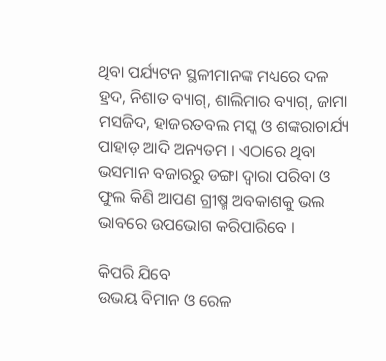ଥିବା ପର୍ଯ୍ୟଟନ ସ୍ଥଳୀମାନଙ୍କ ମଧ୍ୟରେ ଦଳ ହ୍ରଦ, ନିଶାତ ବ୍ୟାଗ୍, ଶାଲିମାର ବ୍ୟାଗ୍, ଜାମା ମସଜିଦ, ହାଜରତବଲ ମସ୍କ ଓ ଶଙ୍କରାଚାର୍ଯ୍ୟ ପାହାଡ଼ ଆଦି ଅନ୍ୟତମ । ଏଠାରେ ଥିବା ଭସମାନ ବଜାରରୁ ଡଙ୍ଗା ଦ୍ୱାରା ପରିବା ଓ ଫୁଲ କିଣି ଆପଣ ଗ୍ରୀଷ୍ମ ଅବକାଶକୁ ଭଲ ଭାବରେ ଉପଭୋଗ କରିପାରିବେ ।

କିପରି ଯିବେ
ଉଭୟ ବିମାନ ଓ ରେଳ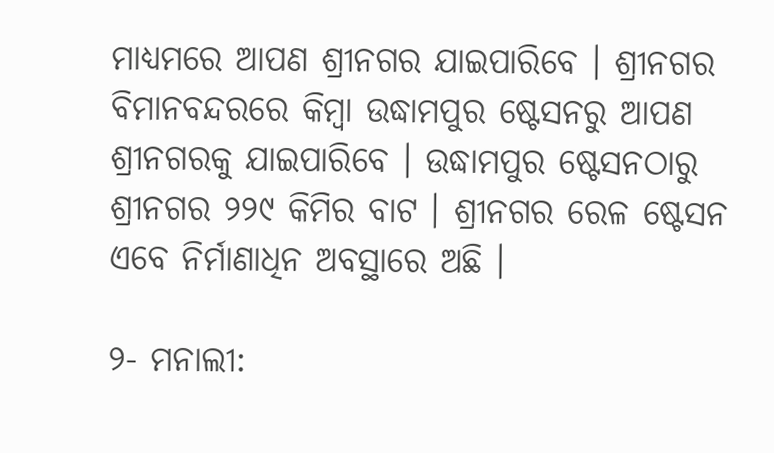ମାଧ୍ୟମରେ ଆପଣ ଶ୍ରୀନଗର ଯାଇପାରିବେ । ଶ୍ରୀନଗର ବିମାନବନ୍ଦରରେ କିମ୍ବା ଉଦ୍ଧାମପୁର ଷ୍ଟେସନରୁ ଆପଣ ଶ୍ରୀନଗରକୁ ଯାଇପାରିବେ । ଉଦ୍ଧାମପୁର ଷ୍ଟେସନଠାରୁ ଶ୍ରୀନଗର ୨୨୯ କିମିର ବାଟ । ଶ୍ରୀନଗର ରେଳ ଷ୍ଟେସନ ଏବେ ନିର୍ମାଣାଧିନ ଅବସ୍ଥାରେ ଅଛି ।

୨- ମନାଲୀ: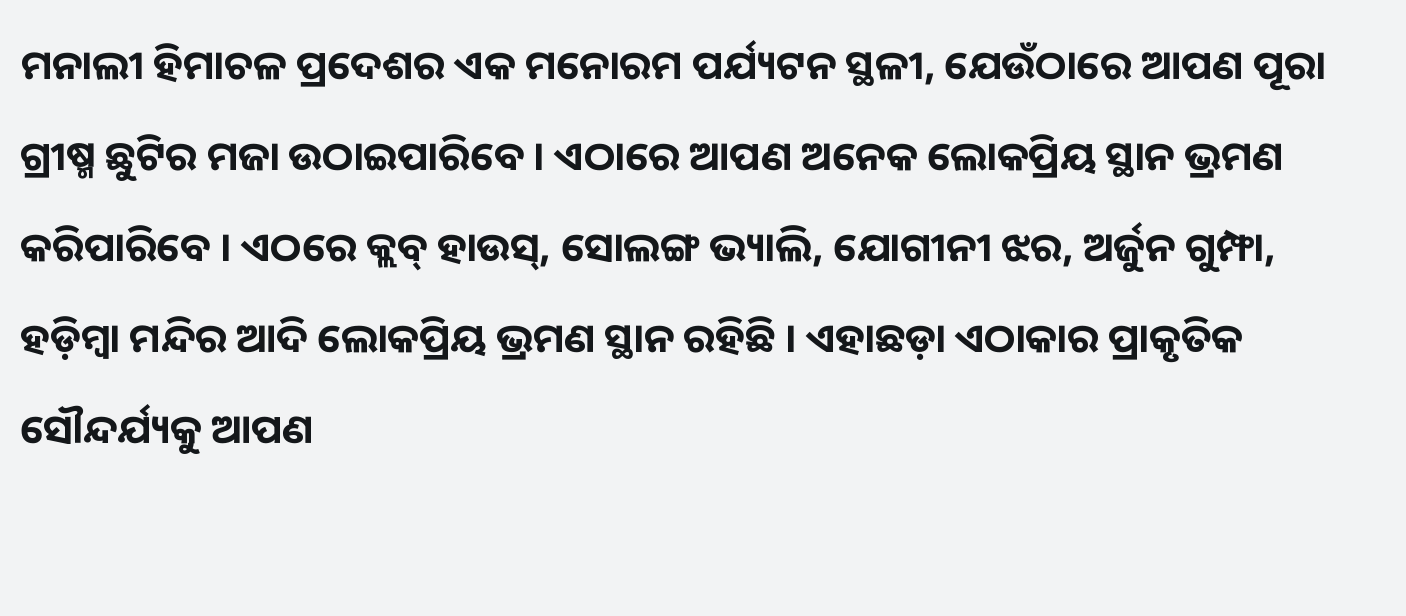ମନାଲୀ ହିମାଚଳ ପ୍ରଦେଶର ଏକ ମନୋରମ ପର୍ଯ୍ୟଟନ ସ୍ଥଳୀ, ଯେଉଁଠାରେ ଆପଣ ପୂରା ଗ୍ରୀଷ୍ମ ଛୁଟିର ମଜା ଉଠାଇପାରିବେ । ଏଠାରେ ଆପଣ ଅନେକ ଲୋକପ୍ରିୟ ସ୍ଥାନ ଭ୍ରମଣ କରିପାରିବେ । ଏଠରେ କ୍ଲବ୍ ହାଉସ୍, ସୋଲଙ୍ଗ ଭ୍ୟାଲି, ଯୋଗୀନୀ ଝର, ଅର୍ଜୁନ ଗୁମ୍ଫା, ହଡ଼ିମ୍ବା ମନ୍ଦିର ଆଦି ଲୋକପ୍ରିୟ ଭ୍ରମଣ ସ୍ଥାନ ରହିଛି । ଏହାଛଡ଼ା ଏଠାକାର ପ୍ରାକୃତିକ ସୌନ୍ଦର୍ଯ୍ୟକୁ ଆପଣ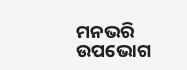ମନଭରି ଉପଭୋଗ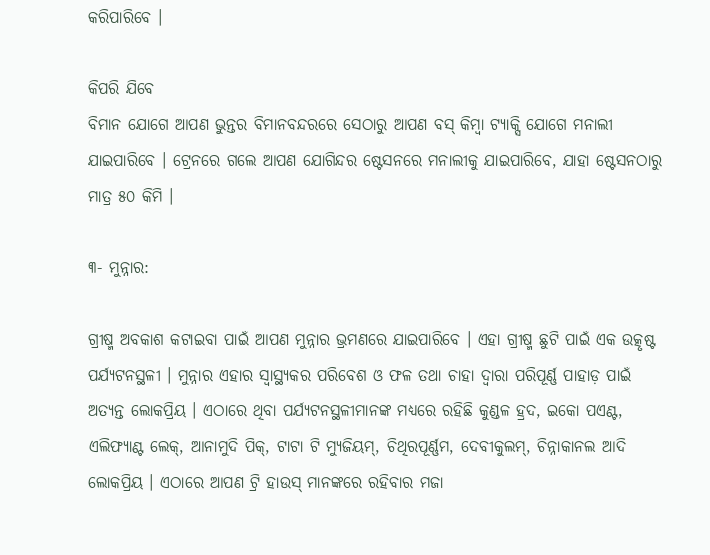କରିପାରିବେ ।

କିପରି ଯିବେ
ବିମାନ ଯୋଗେ ଆପଣ ଭୁନ୍ତର ବିମାନବନ୍ଦରରେ ସେଠାରୁ ଆପଣ ବସ୍ କିମ୍ବା ଟ୍ୟାକ୍ସି ଯୋଗେ ମନାଲୀ ଯାଇପାରିବେ । ଟ୍ରେନରେ ଗଲେ ଆପଣ ଯୋଗିନ୍ଦର ଷ୍ଟେସନରେ ମନାଲୀକୁ ଯାଇପାରିବେ, ଯାହା ଷ୍ଟେସନଠାରୁ ମାତ୍ର ୫୦ କିମି ।

୩- ମୁନ୍ନାର:

ଗ୍ରୀଷ୍ମ ଅବକାଶ କଟାଇବା ପାଇଁ ଆପଣ ମୁନ୍ନାର ଭ୍ରମଣରେ ଯାଇପାରିବେ । ଏହା ଗ୍ରୀଷ୍ମ ଛୁଟି ପାଇଁ ଏକ ଉତ୍କୃଷ୍ଟ ପର୍ଯ୍ୟଟନସ୍ଥଳୀ । ମୁନ୍ନାର ଏହାର ସ୍ୱାସ୍ଥ୍ୟକର ପରିବେଶ ଓ ଫଳ ତଥା ଚାହା ଦ୍ୱାରା ପରିପୂର୍ଣ୍ଣ ପାହାଡ଼ ପାଇଁ ଅତ୍ୟନ୍ତ ଲୋକପ୍ରିୟ । ଏଠାରେ ଥିବା ପର୍ଯ୍ୟଟନସ୍ଥଳୀମାନଙ୍କ ମଧ୍ୟରେ ରହିଛି କୁଣ୍ଡଳ ହ୍ରଦ, ଇକୋ ପଏଣ୍ଟ, ଏଲିଫ୍ୟାଣ୍ଟ ଲେକ୍, ଆନାମୁଦି ପିକ୍, ଟାଟା ଟି ମ୍ୟୁଜିୟମ୍, ଚିଥିରପୂର୍ଣ୍ଣମ, ଦେବୀକୁଲମ୍, ଚିନ୍ନାକାନଲ ଆଦି ଲୋକପ୍ରିୟ । ଏଠାରେ ଆପଣ ଟ୍ରି ହାଉସ୍ ମାନଙ୍କରେ ରହିବାର ମଜା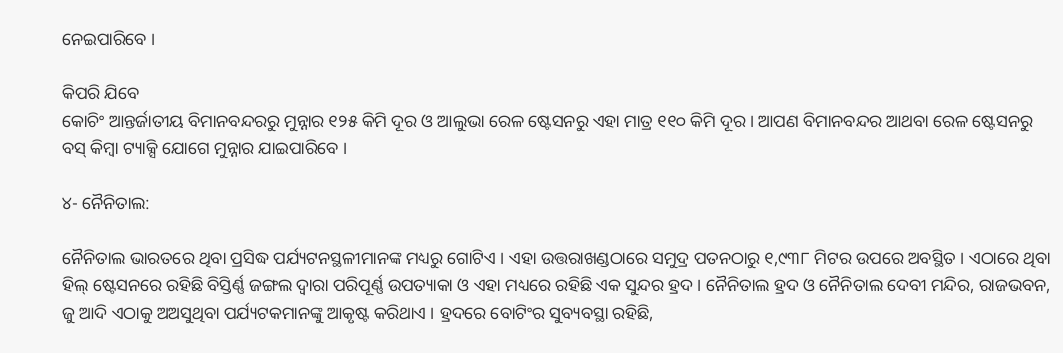ନେଇପାରିବେ ।

କିପରି ଯିବେ
କୋଚିଂ ଆନ୍ତର୍ଜାତୀୟ ବିମାନବନ୍ଦରରୁ ମୁନ୍ନାର ୧୨୫ କିମି ଦୂର ଓ ଆଲୁଭା ରେଳ ଷ୍ଟେସନରୁ ଏହା ମାତ୍ର ୧୧୦ କିମି ଦୂର । ଆପଣ ବିମାନବନ୍ଦର ଆଥବା ରେଳ ଷ୍ଟେସନରୁ ବସ୍ କିମ୍ବା ଟ୍ୟାକ୍ସି ଯୋଗେ ମୁନ୍ନାର ଯାଇପାରିବେ ।

୪- ନୈନିତାଲ:

ନୈନିତାଲ ଭାରତରେ ଥିବା ପ୍ରସିଦ୍ଧ ପର୍ଯ୍ୟଟନସ୍ଥଳୀମାନଙ୍କ ମଧ୍ୟରୁ ଗୋଟିଏ । ଏହା ଉତ୍ତରାଖଣ୍ଡଠାରେ ସମୁଦ୍ର ପତନଠାରୁ ୧,୯୩୮ ମିଟର ଉପରେ ଅବସ୍ଥିତ । ଏଠାରେ ଥିବା ହିଲ୍ ଷ୍ଟେସନରେ ରହିଛି ବିସ୍ତିର୍ଣ୍ଣ ଜଙ୍ଗଲ ଦ୍ୱାରା ପରିପୂର୍ଣ୍ଣ ଉପତ୍ୟାକା ଓ ଏହା ମଧ୍ୟରେ ରହିଛି ଏକ ସୁନ୍ଦର ହ୍ରଦ । ନୈନିତାଲ ହ୍ରଦ ଓ ନୈନିତାଲ ଦେବୀ ମନ୍ଦିର, ରାଜଭବନ, ଜୁ ଆଦି ଏଠାକୁ ଅଅସୁଥିବା ପର୍ଯ୍ୟଟକମାନଙ୍କୁ ଆକୃଷ୍ଟ କରିଥାଏ । ହ୍ରଦରେ ବୋଟିଂର ସୁବ୍ୟବସ୍ଥା ରହିଛି,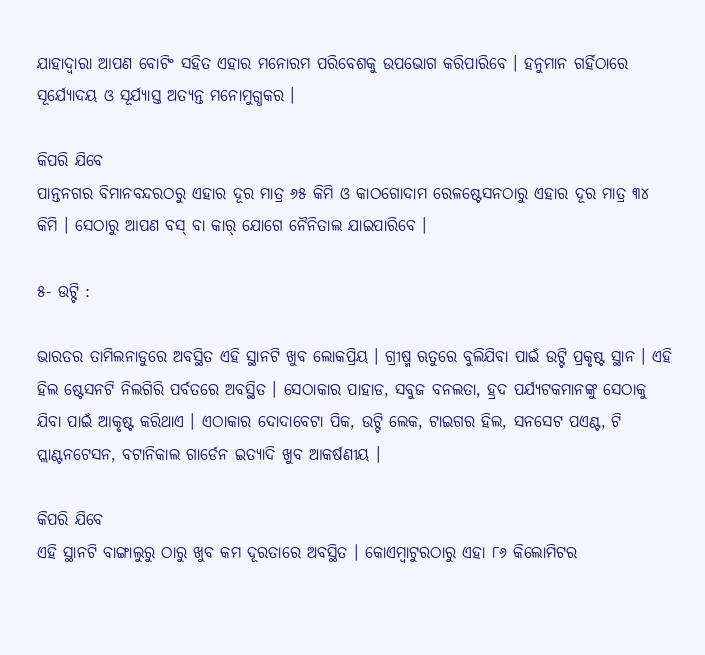ଯାହାଦ୍ୱାରା ଆପଣ ବୋଟିଂ ସହିତ ଏହାର ମନୋରମ ପରିବେଶକୁ ଉପଭୋଗ କରିପାରିବେ । ହନୁମାନ ଗର୍ହିଠାରେ ସୂର୍ଯ୍ୟୋଦୟ ଓ ସୂର୍ଯ୍ୟାସ୍ତ ଅତ୍ୟନ୍ତ ମନୋମୁଗ୍ଧକର ।

କିପରି ଯିବେ
ପାନ୍ତନଗର ବିମାନବନ୍ଦରଠରୁ ଏହାର ଦୂର ମାତ୍ର ୬୫ କିମି ଓ କାଠଗୋଦାମ ରେଳଷ୍ଟେସନଠାରୁ ଏହାର ଦୂର ମାତ୍ର ୩୪ କିମି । ସେଠାରୁ ଆପଣ ବସ୍ ବା କାର୍ ଯୋଗେ ନୈନିତାଲ ଯାଇପାରିବେ ।

୫- ଉଟ୍ଟି :

ଭାରତର ତାମିଲନାଡୁରେ ଅବସ୍ଥିତ ଏହି ସ୍ଥାନଟି ଖୁବ ଲୋକପ୍ରିୟ । ଗ୍ରୀଷ୍ମ ଋତୁରେ ବୁଲିଯିବା ପାଇଁ ଉଟ୍ଟି ପ୍ରକୃଷ୍ଟ ସ୍ଥାନ । ଏହି ହିଲ ଷ୍ଟେସନଟି ନିଲଗିରି ପର୍ବତରେ ଅବସ୍ଥିତ । ସେଠାକାର ପାହାଡ, ସବୁଜ ବନଲତା, ହ୍ରଦ ପର୍ଯ୍ୟଟକମାନଙ୍କୁ ସେଠାକୁ ଯିବା ପାଇଁ ଆକୃଷ୍ଟ କରିଥାଏ । ଏଠାକାର ଦୋଦାବେଟା ପିକ, ଉଟ୍ଟି ଲେକ, ଟାଇଗର ହିଲ, ସନସେଟ ପଏଣ୍ଟ, ଟି ପ୍ଲାଣ୍ଟନଟେସନ, ବଟାନିକାଲ ଗାର୍ଡେନ ଇତ୍ୟାଦି ଖୁବ ଆକର୍ଷଣୀୟ ।

କିପରି ଯିବେ
ଏହି ସ୍ଥାନଟି ବାଙ୍ଗାଲୁରୁ ଠାରୁ ଖୁବ କମ ଦୂରତାରେ ଅବସ୍ଥିତ । କୋଏମ୍ବାଟୁରଠାରୁ ଏହା ୮୬ କିଲୋମିଟର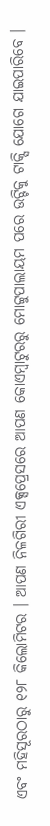ଏବଂ ମହିସୂରଠାରୁ ୧୨୮ କିଲୋମିଟର । ଆପଣ ନିଳଗିରୀ ଏକ୍ସପ୍ରେସରେ ଆପଣ କୋଏମ୍ବାଟୁରରୁ ମୋଟ୍ଟୁପାଲାୟମ ପରେ ଉଟ୍ଟିକୁ ଟାକ୍ସି ଯୋଗେ ଯାଇପାରିବେ ।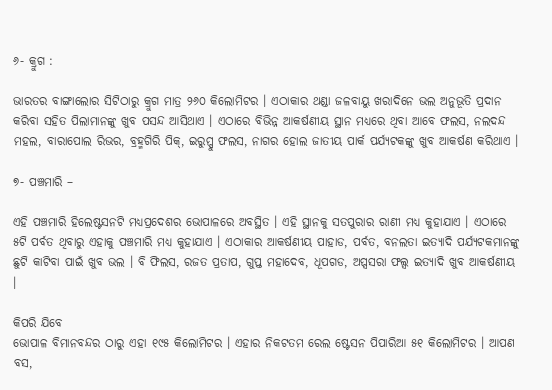୬- କ୍ରୁଗ :

ଭାରତର ବାଙ୍ଗାଲୋର ସିଟିଠାରୁ କ୍ରୁଗ ମାତ୍ର ୨୬୦ କିଲୋମିଟର । ଏଠାକାର ଥଣ୍ଡା ଜଳବାୟୁ ଖରାଦିନେ ଭଲ ଅନୁଭୂତି ପ୍ରଦାନ କରିବା ସହିତ ପିଲାମାନଙ୍କୁ ଖୁବ ପସନ୍ଦ ଆସିଥାଏ । ଏଠାରେ ବିଭିନ୍ନ ଆକର୍ଷଣୀୟ ସ୍ଥାନ ମଧ୍ୟରେ ଥିବା ଆବେ ଫଲସ, ନଲଦନ୍ଦ ମହଲ, ବାରାପୋଲ ରିଭର, ବ୍ରହ୍ମଗିରି ପିକ୍, ଇରୁପ୍ପୁ ଫଲସ, ନାଗର ହୋଲ ଜାତୀୟ ପାର୍କ ପର୍ଯ୍ୟଟକଙ୍କୁ ଖୁବ ଆକର୍ଷଣ କରିଥାଏ ।

୭- ପଞ୍ଚମାରି –

ଏହି ପଞ୍ଚମାରି ହିଲେଷ୍ଟସନଟି ମଧ୍ୟପ୍ରଦେଶର ଭୋପାଳରେ ଅବସ୍ଥିତ । ଏହି ସ୍ଥାନକୁ ସତପୁରାର ରାଣୀ ମଧ୍ୟ କୁହାଯାଏ । ଏଠାରେ ୫ଟି ପର୍ବତ ଥିବାରୁ ଏହାକୁ ପଞ୍ଚମାରି ମଧ୍ୟ କୁହାଯାଏ । ଏଠାକାର ଆକର୍ଷଣୀୟ ପାହାଡ, ପର୍ବତ, ବନଲତା ଇତ୍ୟାଦି ପର୍ଯ୍ୟଟକମାନଙ୍କୁ ଛୁଟି କାଟିବା ପାଇଁ ଖୁବ ଭଲ । ବି ଫିଲସ, ରଜତ ପ୍ରତାପ, ଗୁପ୍ତ ମହାଦେବ, ଧୂପଗଡ, ଅପ୍ସସରା ଫଲ୍ସ ଇତ୍ୟାଦି ଖୁବ ଆକର୍ଷଣୀୟ ।

କିପରି ଯିବେ
ଭୋପାଳ ବିମାନବନ୍ଦର ଠାରୁ ଏହା ୧୯୫ କିଲୋମିଟର । ଏହାର ନିକଟତମ ରେଲ ଷ୍ଟେସନ ପିପାରିଆ ୫୧ କିଲୋମିଟର । ଆପଣ ବସ,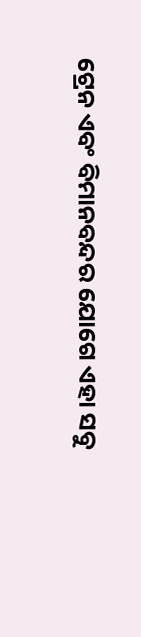ଟ୍ରେନ ଏବଂ ବିମାନବନ୍ଦର ଯୋଗେ ଏହା ସବୁ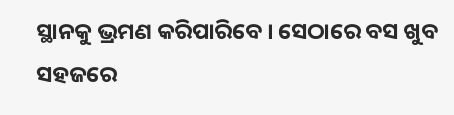ସ୍ଥାନକୁ ଭ୍ରମଣ କରିପାରିବେ । ସେଠାରେ ବସ ଖୁବ ସହଜରେ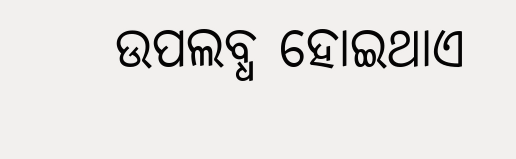ଉପଲବ୍ଧ ହୋଇଥାଏ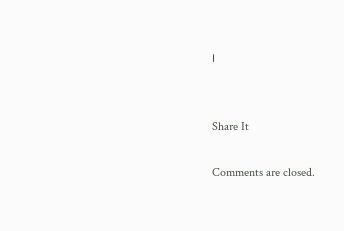।


Share It

Comments are closed.